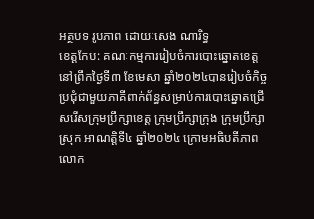អត្ថបទ រូបភាព ដោយៈសេង ណារិទ្ធ
ខេត្តកែប: គណៈកម្មការរៀបចំការបោះឆ្នោតខេត្ត នៅព្រឹកថ្ងៃទី៣ ខែមេសា ឆ្នាំ២០២៤បានរៀបចំកិច្ចប្រជុំជាមួយភាគីពាក់ព័ន្ធសម្រាប់ការបោះឆ្នោតជ្រើសរើសក្រុមប្រឹក្សាខេត្ត ក្រុមប្រឹក្សាក្រុង ក្រុមប្រឹក្សាស្រុក អាណត្តិទី៤ ឆ្នាំ២០២៤ ក្រោមអធិបតីភាព លោក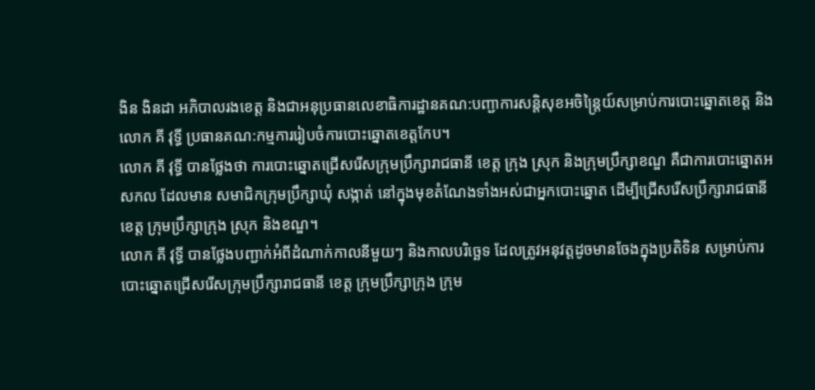ងិន ងិនដា អភិបាលរងខេត្ត និងជាអនុប្រធានលេខាធិការដ្ឋានគណ:បញ្ជាការសន្តិសុខអចិន្ត្រៃយ៍សម្រាប់ការបោះឆ្នោតខេត្ត និងលោក គី វុទ្ធី ប្រធានគណ:កម្មការរៀបចំការបោះឆ្នោតខេត្តកែប។
លោក គី វុទ្ធី បានថ្លែងថា ការបោះឆ្នោតជ្រើសរើសក្រុមប្រឹក្សារាជធានី ខេត្ត ក្រុង ស្រុក និងក្រុមប្រឹក្សាខណ្ឌ គឺជាការបោះឆ្នោតអសកល ដែលមាន សមាជិកក្រុមប្រឹក្សាឃុំ សង្កាត់ នៅក្នុងមុខតំណែងទាំងអស់ជាអ្នកបោះឆ្នោត ដើម្បីជ្រើសរើសប្រឹក្សារាជធានី ខេត្ត ក្រុមប្រឹក្សាក្រុង ស្រុក និងខណ្ឌ។
លោក គី វុទ្ធី បានថ្លែងបញ្ជាក់អំពីដំណាក់កាលនីមួយៗ និងកាលបរិច្ឆេទ ដែលត្រូវអនុវត្តដូចមានចែងក្នុងប្រតិទិន សម្រាប់ការបោះឆ្នោតជ្រើសរើសក្រុមប្រឹក្សារាជធានី ខេត្ត ក្រុមប្រឹក្សាក្រុង ក្រុម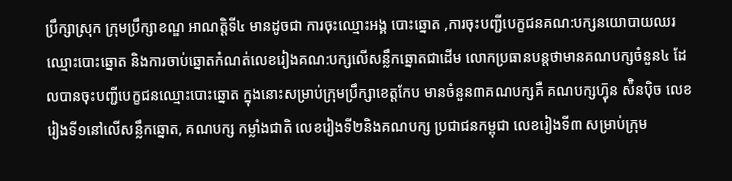ប្រឹក្សាស្រុក ក្រុមប្រឹក្សាខណ្ឌ អាណត្តិទី៤ មានដូចជា ការចុះឈ្មោះអង្គ បោះឆ្នោត ,ការចុះបញ្ជីបេក្ខជនគណ:បក្សនយោបាយឈរឈ្មោះបោះឆ្នោត និងការចាប់ឆ្នោតកំណត់លេខរៀងគណ:បក្សលើសន្លឹកឆ្នោតជាដើម លោកប្រធានបន្តថាមានគណបក្សចំនួន៤ ដែលបានចុះបញ្ជីបេក្ខជនឈ្មោះបោះឆ្នោត ក្នុងនោះសម្រាប់ក្រុមប្រឹក្សាខេត្តកែប មានចំនួន៣គណបក្សគឺ គណបក្សហ្វ៑ុន ស៉ិនប៉ិច លេខរៀងទី១នៅលើសន្លឹកឆ្នោត, គណបក្ស កម្លាំងជាតិ លេខរៀងទី២និងគណបក្ស ប្រជាជនកម្ពុជា លេខរៀងទី៣ សម្រាប់ក្រុម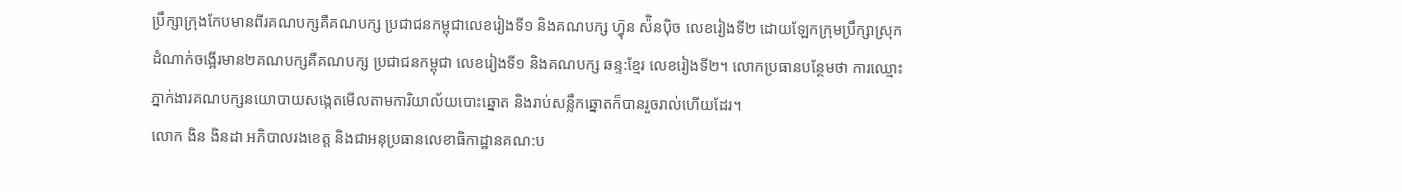ប្រឹក្សាក្រុងកែបមានពីរគណបក្សគឺគណបក្ស ប្រជាជនកម្ពុជាលេខរៀងទី១ និងគណបក្ស ហ្វ៑ុន ស៉ិនប៉ិច លេខរៀងទី២ ដោយឡែកក្រុមប្រឹក្សាស្រុកដំណាក់ចង្អើរមាន២គណបក្សគឺគណបក្ស ប្រជាជនកម្ពុជា លេខរៀងទី១ និងគណបក្ស ឆន្ទ:ខ្មែរ លេខរៀងទី២។ លោកប្រធានបន្ថែមថា ការឈ្មោះភ្នាក់ងារគណបក្សនយោបាយសង្កេតមើលតាមការិយាល័យបោះឆ្នោត និងរាប់សន្លឹកឆ្នោតក៏បានរួចរាល់ហើយដែរ។
លោក ងិន ងិនដា អភិបាលរងខេត្ត និងជាអនុប្រធានលេខាធិកាដ្ឋានគណ:ប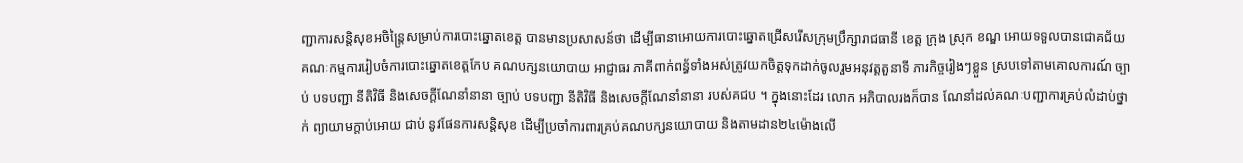ញ្ជាការសន្តិសុខអចិន្ត្រៃសម្រាប់ការបោះឆ្នោតខេត្ត បានមានប្រសាសន៍ថា ដើម្បីធានាអោយការបោះឆ្នោតជ្រើសរើសក្រុមប្រឹក្សារាជធានី ខេត្ត ក្រុង ស្រុក ខណ្ឌ អោយទទួលបានជោគជ័យ គណៈកម្មការរៀបចំការបោះឆ្នោតខេត្តកែប គណបក្សនយោបាយ អាជ្ញាធរ ភាគីពាក់ពន័្ធទាំងអស់ត្រូវយកចិត្តទុកដាក់ចូលរួមអនុវត្តតួនាទី ភារកិច្ចរៀងៗខ្លួន ស្របទៅតាមគោលការណ៍ ច្បាប់ បទបញ្ជា នីតិវិធី និងសេចក្តីណែនាំនានា ច្បាប់ បទបញ្ជា នីតិវិធី និងសេចក្តីណែនាំនានា របស់គជប ។ ក្នុងនោះដែរ លោក អភិបាលរងក៏បាន ណែនាំដល់គណៈបញ្ជាការគ្រប់លំដាប់ថ្នាក់ ព្យាយាមក្តាប់អោយ ជាប់ នូវផែនការសន្តិសុខ ដើម្បីប្រចាំការពារគ្រប់គណបក្សនយោបាយ និងតាមដាន២៤ម៉ោងលើ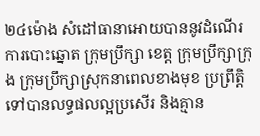២៤ម៉ោង សំដៅធានាអោយបាននូវដំណើរការបោះឆ្នោត ក្រុមប្រឹក្សា ខេត្ត ក្រុមប្រឹក្សាក្រុង ក្រុមប្រឹក្សាស្រុកនាពេលខាងមុខ ប្រព្រឹត្តិទៅបានលទ្ធផលល្អប្រសើរ និងគ្មាន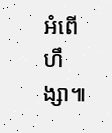អំពើហឹង្សា៕